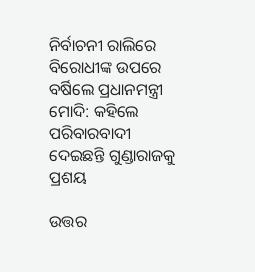ନିର୍ବାଚନୀ ରାଲିରେ ବିରୋଧୀଙ୍କ ଉପରେ ବର୍ଷିଲେ ପ୍ରଧାନମନ୍ତ୍ରୀ ମୋଦି: କହିଲେ ପରିବାରବାଦୀ ଦେଇଛନ୍ତି ଗୁଣ୍ଡାରାଜକୁ ପ୍ରଶୟ

ଉତ୍ତର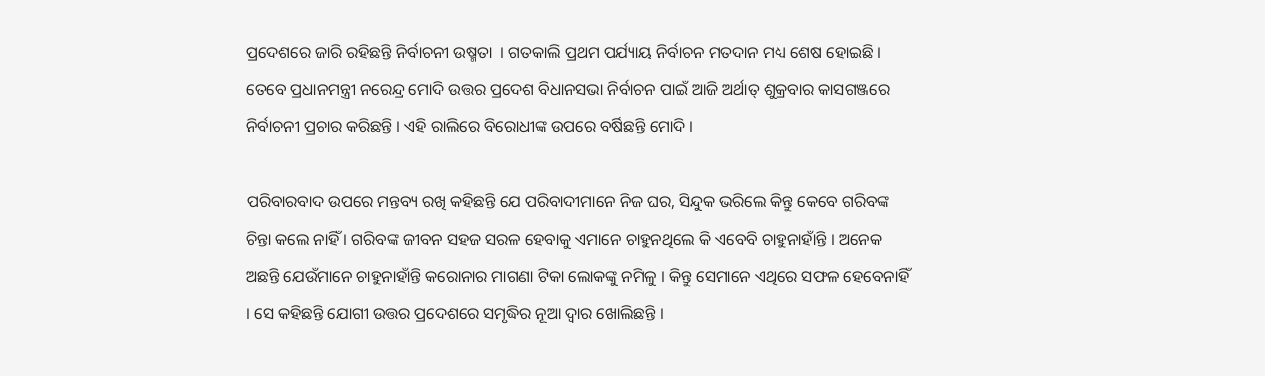ପ୍ରଦେଶରେ ଜାରି ରହିଛନ୍ତି ନିର୍ବାଚନୀ ଉଷ୍ମତା  । ଗତକାଲି ପ୍ରଥମ ପର୍ଯ୍ୟାୟ ନିର୍ବାଚନ ମତଦାନ ମଧ୍ୟ ଶେଷ ହୋଇଛି । ତେବେ ପ୍ରଧାନମନ୍ତ୍ରୀ ନରେନ୍ଦ୍ର ମୋଦି ଉତ୍ତର ପ୍ରଦେଶ ବିଧାନସଭା ନିର୍ବାଚନ ପାଇଁ ଆଜି ଅର୍ଥାତ୍ ଶୁକ୍ରବାର କାସଗଞ୍ଜରେ ନିର୍ବାଚନୀ ପ୍ରଚାର କରିଛନ୍ତି । ଏହି ରାଲିରେ ବିରୋଧୀଙ୍କ ଉପରେ ବର୍ଷିଛନ୍ତି ମୋଦି ।

ପରିବାରବାଦ ଉପରେ ମନ୍ତବ୍ୟ ରଖି କହିଛନ୍ତି ଯେ ପରିବାଦୀମାନେ ନିଜ ଘର, ସିନ୍ଦୁକ ଭରିଲେ କିନ୍ତୁ କେବେ ଗରିବଙ୍କ ଚିନ୍ତା କଲେ ନାହିଁ । ଗରିବଙ୍କ ଜୀବନ ସହଜ ସରଳ ହେବାକୁ ଏମାନେ ଚାହୁନଥିଲେ କି ଏବେବି ଚାହୁନାହାଁନ୍ତି । ଅନେକ ଅଛନ୍ତି ଯେଉଁମାନେ ଚାହୁନାହାଁନ୍ତି କରୋନାର ମାଗଣା ଟିକା ଲୋକଙ୍କୁ ନମିଳୁ । କିନ୍ତୁ ସେମାନେ ଏଥିରେ ସଫଳ ହେବେନାହିଁ । ସେ କହିଛନ୍ତି ଯୋଗୀ ଉତ୍ତର ପ୍ରଦେଶରେ ସମୃଦ୍ଧିର ନୂଆ ଦ୍ୱାର ଖୋଲିଛନ୍ତି ।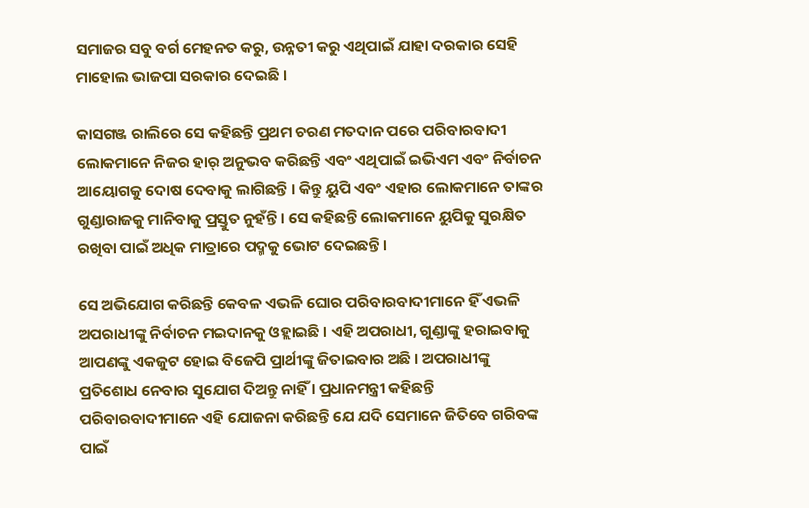ସମାଜର ସବୁ ବର୍ଗ ମେହନତ କରୁ, ଉନ୍ନତୀ କରୁ ଏଥିପାଇଁ ଯାହା ଦରକାର ସେହି ମାହୋଲ ଭାଜପା ସରକାର ଦେଇଛି ।

କାସଗଞ୍ଜ ରାଲିରେ ସେ କହିଛନ୍ତି ପ୍ରଥମ ଚରଣ ମତଦାନ ପରେ ପରିବାରବାଦୀ ଲୋକମାନେ ନିଜର ହାର୍ ଅନୁଭବ କରିଛନ୍ତି ଏବଂ ଏଥିପାଇଁ ଇଭିଏମ ଏବଂ ନିର୍ବାଚନ ଆୟୋଗକୁ ଦୋଷ ଦେବାକୁ ଲାଗିଛନ୍ତି । କିନ୍ତୁ ୟୁପି ଏବଂ ଏହାର ଲୋକମାନେ ତାଙ୍କର ଗୁଣ୍ଡାରାଜକୁ ମାନିବାକୁ ପ୍ରସ୍ତୁତ ନୁହଁନ୍ତି । ସେ କହିଛନ୍ତି ଲୋକମାନେ ୟୁପିକୁ ସୁରକ୍ଷିତ ରଖିବା ପାଇଁ ଅଧିକ ମାତ୍ରାରେ ପଦ୍ମକୁ ଭୋଟ ଦେଇଛନ୍ତି ।

ସେ ଅଭିଯୋଗ କରିଛନ୍ତି କେବଳ ଏଭଳି ଘୋର ପରିବାରବାଦୀମାନେ ହିଁ ଏଭଳି ଅପରାଧୀଙ୍କୁ ନିର୍ବାଚନ ମଇଦାନକୁ ଓହ୍ଲାଇଛି । ଏହି ଅପରାଧୀ, ଗୁଣ୍ଡାଙ୍କୁ ହରାଇବାକୁ ଆପଣଙ୍କୁ ଏକଜୁଟ ହୋଇ ବିଜେପି ପ୍ରାର୍ଥୀଙ୍କୁ ଜିତାଇବାର ଅଛି । ଅପରାଧୀଙ୍କୁ ପ୍ରତିଶୋଧ ନେବାର ସୁଯୋଗ ଦିଅନ୍ତୁ ନାହିଁ । ପ୍ରଧାନମନ୍ତ୍ରୀ କହିଛନ୍ତି ପରିବାରବାଦୀମାନେ ଏହି ଯୋଜନା କରିଛନ୍ତି ଯେ ଯଦି ସେମାନେ ଜିତିବେ ଗରିବଙ୍କ ପାଇଁ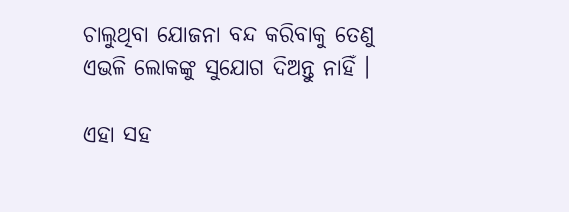ଚାଲୁଥିବା ଯୋଜନା ବନ୍ଦ କରିବାକୁ ତେଣୁ ଏଭଳି ଲୋକଙ୍କୁ ସୁଯୋଗ ଦିଅନ୍ତୁ ନାହିଁ ।

ଏହା ସହ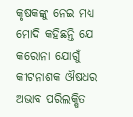କୃଷକଙ୍କୁ ନେଇ ମଧ୍ୟ ମୋଦି କହିଛନ୍ତି ଯେ କରୋନା ଯୋଗୁଁ କୀଟନାଶକ ଔଷଧର ଅଭାବ ପରିଲକ୍ଷିତ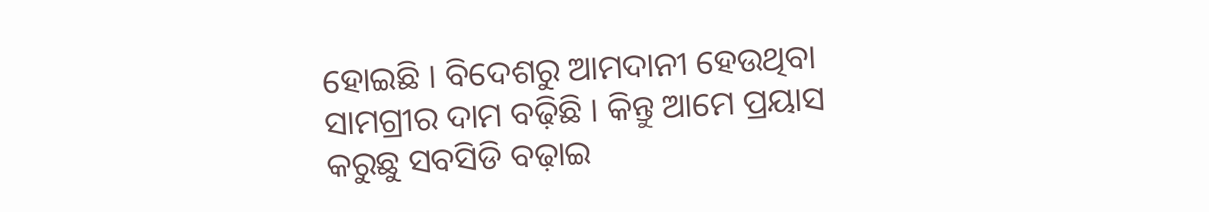ହୋଇଛି । ବିଦେଶରୁ ଆମଦାନୀ ହେଉଥିବା ସାମଗ୍ରୀର ଦାମ ବଢ଼ିଛି । କିନ୍ତୁ ଆମେ ପ୍ରୟାସ କରୁଛୁ ସବସିଡି ବଢ଼ାଇ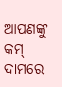ଆପଣଙ୍କୁ କମ୍ ଦାମରେ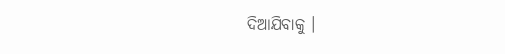ଦିଆଯିବାକୁ ।